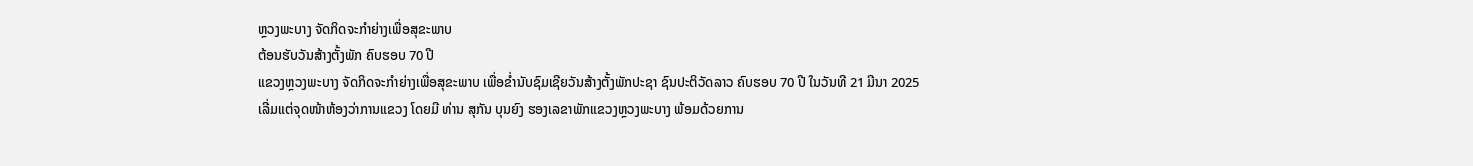ຫຼວງພະບາງ ຈັດກິດຈະກຳຍ່າງເພື່ອສຸຂະພາບ
ຕ້ອນຮັບວັນສ້າງຕັ້ງພັກ ຄົບຮອບ 70 ປີ
ແຂວງຫຼວງພະບາງ ຈັດກິດຈະກຳຍ່າງເພື່ອສຸຂະພາບ ເພື່ອຂໍ່ານັບຊົມເຊີຍວັນສ້າງຕັ້ງພັກປະຊາ ຊົນປະຕິວັດລາວ ຄົບຮອບ 70 ປີ ໃນວັນທີ 21 ມີນາ 2025 ເລີ່ມແຕ່ຈຸດໜ້າຫ້ອງວ່າການແຂວງ ໂດຍມີ ທ່ານ ສຸກັນ ບຸນຍົງ ຮອງເລຂາພັກແຂວງຫຼວງພະບາງ ພ້ອມດ້ວຍການ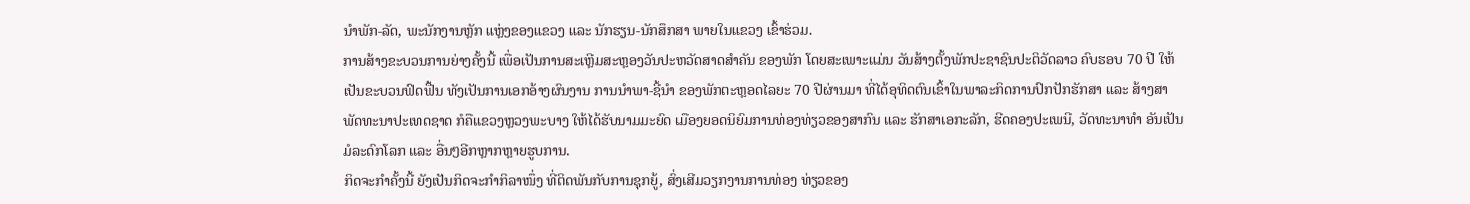ນໍາພັກ-ລັດ, ພະນັກງານຫຼັກ ແຫຼ່ງຂອງແຂວງ ແລະ ນັກຮຽນ-ນັກສຶກສາ ພາຍໃນແຂວງ ເຂົ້າຮ່ວມ.
ການສ້າງຂະບວນການຍ່າງຄັ້ງນີ້ ເພື່ອເປັນການສະເຫຼີມສະຫຼອງວັນປະຫວັດສາດສຳຄັນ ຂອງພັກ ໂດຍສະເພາະແມ່ນ ວັນສ້າງຕັ້ງພັກປະຊາຊົນປະຕິວັດລາວ ຄົບຮອບ 70 ປີ ໃຫ້ເປັນຂະບວນຟົດຟື້ນ ທັງເປັນການເອກອ້າງຜົນງານ ການນຳພາ-ຊີ້ນຳ ຂອງພັກຕະຫຼອດໄລຍະ 70 ປີຜ່ານມາ ທີ່ໄດ້ອຸທິດຕົນເຂົ້າໃນພາລະກິດການປົກປັກຮັກສາ ແລະ ສ້າງສາພັດທະນາປະເທດຊາດ ກໍຄືແຂວງຫຼວງພະບາງ ໃຫ້ໄດ້ຮັບນາມມະຍົດ ເມືອງຍອດນິຍົມການທ່ອງທ່ຽວຂອງສາກົນ ແລະ ຮັກສາເອກະລັກ, ຮີດຄອງປະເພນີ, ວັດທະນາທຳ ອັນເປັນມໍລະດົກໂລກ ແລະ ອື່ນໆອີກຫຼາກຫຼາຍຮູບການ.
ກິດຈະກໍາຄັ້ງນີ້ ຍັງເປັນກິດຈະກຳກິລາໜຶ່ງ ທີ່ຕິດພັນກັບການຊຸກຍູ້, ສົ່ງເສີມວຽກງານການທ່ອງ ທ່ຽວຂອງ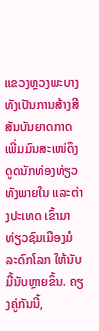ແຂວງຫຼວງພະບາງ ທັງເປັນການສ້າງສີສັນບັນຍາດກາດ ເພີ່ມມົນສະເໜ່ດຶງດູດນັກທ່ອງທ່ຽວ ທັງພາຍໃນ ແລະຕ່າງປະເທດ ເຂົ້າມາທ່ຽວຊົມເມືອງມໍລະດົກໂລກ ໃຫ້ນັບມື້ນັບຫຼາຍຂຶ້ນ. ຄຽງຄູ່ກັນນີ້,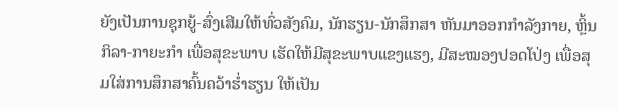ຍັງເປັນການຊຸກຍູ້-ສົ່ງເສີມໃຫ້ທົ່ວສັງຄົມ, ນັກຮຽນ-ນັກສຶກສາ ຫັນມາອອກກຳລັງກາຍ, ຫຼິ້ນກິລາ-ກາຍະກຳ ເພື່ອສຸຂະພາບ ເຮັດໃຫ້ມີສຸຂະພາບແຂງແຮງ, ມີສະໝອງປອດໂປ່ງ ເພື່ອສຸມໃສ່ການສຶກສາຄົ້ນຄວ້າຮໍ່າຮຽນ ໃຫ້ເປັນ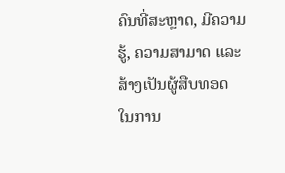ຄົນທີ່ສະຫຼາດ, ມີຄວາມຮູ້, ຄວາມສາມາດ ແລະ ສ້າງເປັນຜູ້ສືບທອດ ໃນການ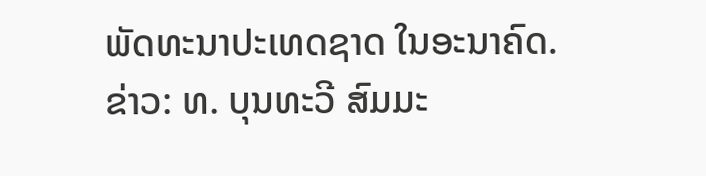ພັດທະນາປະເທດຊາດ ໃນອະນາຄົດ.
ຂ່າວ: ທ. ບຸນທະວີ ສົມມະ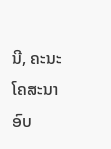ນີ, ຄະນະໂຄສະນາອົບ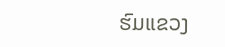ຮົມແຂວງ